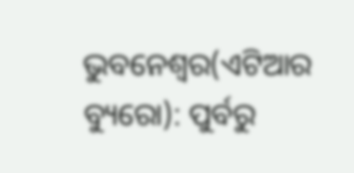ଭୁବନେଶ୍ୱର(ଏଟିଆର ବ୍ୟୁରୋ): ପୁର୍ବରୁ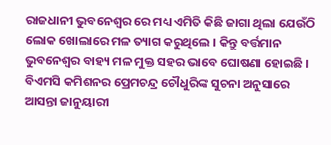ରାଜଧାନୀ ଭୁବନେଶ୍ୱର ରେ ମଧ୍ୟ ଏମିତି କିଛି ଜାଗା ଥିଲା ଯେଉଁଠି ଲୋକ ଖୋଲାରେ ମଳ ତ୍ୟାଗ କରୁଥିଲେ । କିନ୍ତୁ ବର୍ତ୍ତମାନ ଭୁବନେଶ୍ୱର ବାହ୍ୟ ମଳ ମୁକ୍ତ ସହର ଭାବେ ଘୋଷଣା ହୋଇଛି ।
ବିଏମସି କମିଶନର ପ୍ରେମଚନ୍ଦ୍ର ଚୌଧୁରିଙ୍କ ସୁଚନା ଅନୁସାରେ ଆସନ୍ତା ଜାନୁୟାରୀ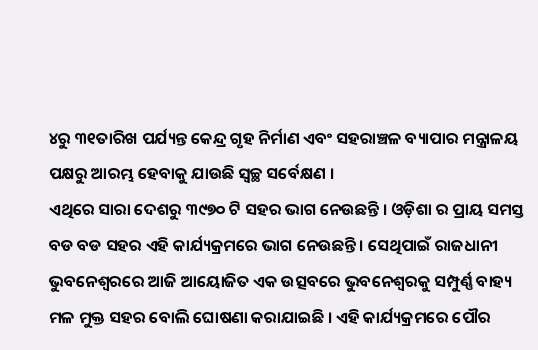୪ରୁ ୩୧ତାରିଖ ପର୍ଯ୍ୟନ୍ତ କେନ୍ଦ୍ର ଗୃହ ନିର୍ମାଣ ଏବଂ ସହରାଞ୍ଚଳ ବ୍ୟାପାର ମନ୍ତ୍ରାଳୟ ପକ୍ଷରୁ ଆରମ୍ଭ ହେବାକୁ ଯାଉଛି ସ୍ୱଚ୍ଛ ସର୍ବେକ୍ଷଣ ।
ଏଥିରେ ସାରା ଦେଶରୁ ୩୯୭୦ ଟି ସହର ଭାଗ ନେଉଛନ୍ତି । ଓଡ଼ିଶା ର ପ୍ରାୟ ସମସ୍ତ ବଡ ବଡ ସହର ଏହି କାର୍ଯ୍ୟକ୍ରମରେ ଭାଗ ନେଉଛନ୍ତି । ସେଥିପାଇଁ ରାଜଧାନୀ ଭୁବନେଶ୍ୱରରେ ଆଜି ଆୟୋଜିତ ଏକ ଉତ୍ସବରେ ଭୁବନେଶ୍ୱରକୁ ସମ୍ପୁର୍ଣ୍ଣ ବାହ୍ୟ ମଳ ମୁକ୍ତ ସହର ବୋଲି ଘୋଷଣା କରାଯାଇଛି । ଏହି କାର୍ଯ୍ୟକ୍ରମରେ ପୌର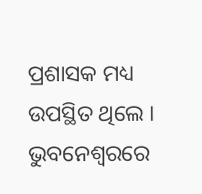ପ୍ରଶାସକ ମଧ୍ୟ ଉପସ୍ଥିତ ଥିଲେ ।
ଭୁବନେଶ୍ୱରରେ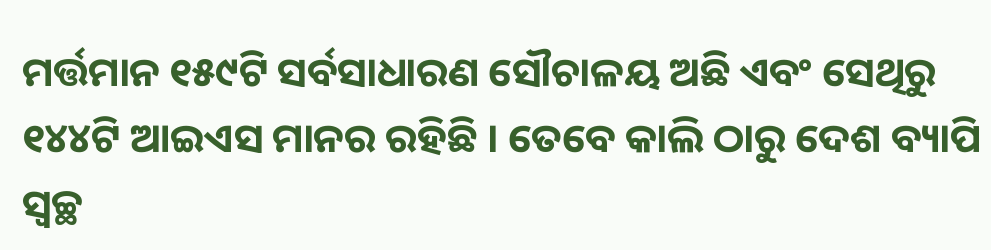ମର୍ତ୍ତମାନ ୧୫୯ଟି ସର୍ବସାଧାରଣ ସୌଚାଳୟ ଅଛି ଏବଂ ସେଥିରୁ ୧୪୪ଟି ଆଇଏସ ମାନର ରହିଛି । ତେବେ କାଲି ଠାରୁ ଦେଶ ବ୍ୟାପି ସ୍ୱଚ୍ଛ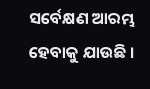ସର୍ବେକ୍ଷଣ ଆରମ୍ଭ ହେବାକୁ ଯାଉଛି ।